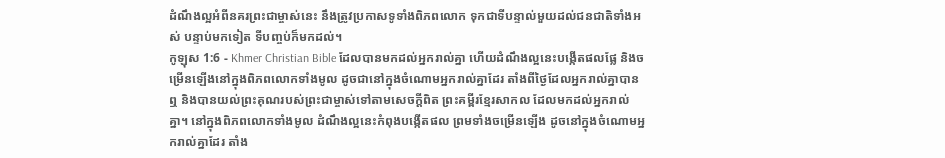ដំណឹងល្អអំពីនគរព្រះជាម្ចាស់នេះ នឹងត្រូវប្រកាសទូទាំងពិភពលោក ទុកជាទីបន្ទាល់មួយដល់ជនជាតិទាំងអស់ បន្ទាប់មកទៀត ទីបញ្ចប់ក៏មកដល់។
កូឡុស 1:6 - Khmer Christian Bible ដែលបានមកដល់អ្នករាល់គ្នា ហើយដំណឹងល្អនេះបង្កើតផលផ្លែ និងចម្រើនឡើងនៅក្នុងពិភពលោកទាំងមូល ដូចជានៅក្នុងចំណោមអ្នករាល់គ្នាដែរ តាំងពីថ្ងៃដែលអ្នករាល់គ្នាបានឮ និងបានយល់ព្រះគុណរបស់ព្រះជាម្ចាស់ទៅតាមសេចក្ដីពិត ព្រះគម្ពីរខ្មែរសាកល ដែលមកដល់អ្នករាល់គ្នា។ នៅក្នុងពិភពលោកទាំងមូល ដំណឹងល្អនេះកំពុងបង្កើតផល ព្រមទាំងចម្រើនឡើង ដូចនៅក្នុងចំណោមអ្នករាល់គ្នាដែរ តាំង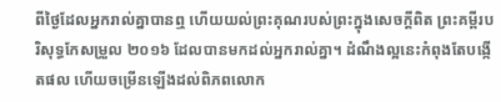ពីថ្ងៃដែលអ្នករាល់គ្នាបានឮ ហើយយល់ព្រះគុណរបស់ព្រះក្នុងសេចក្ដីពិត ព្រះគម្ពីរបរិសុទ្ធកែសម្រួល ២០១៦ ដែលបានមកដល់អ្នករាល់គ្នា។ ដំណឹងល្អនេះកំពុងតែបង្កើតផល ហើយចម្រើនឡើងដល់ពិភពលោក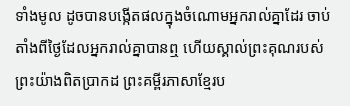ទាំងមូល ដូចបានបង្កើតផលក្នុងចំណោមអ្នករាល់គ្នាដែរ ចាប់តាំងពីថ្ងៃដែលអ្នករាល់គ្នាបានឮ ហើយស្គាល់ព្រះគុណរបស់ព្រះយ៉ាងពិតប្រាកដ ព្រះគម្ពីរភាសាខ្មែរប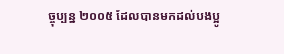ច្ចុប្បន្ន ២០០៥ ដែលបានមកដល់បងប្អូ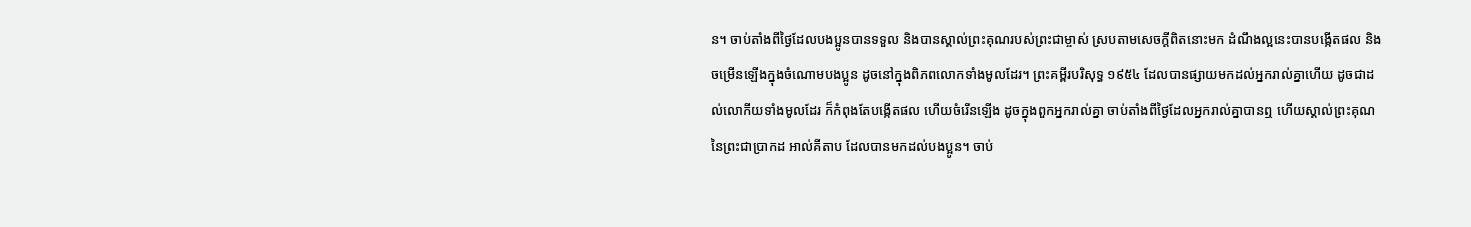ន។ ចាប់តាំងពីថ្ងៃដែលបងប្អូនបានទទួល និងបានស្គាល់ព្រះគុណរបស់ព្រះជាម្ចាស់ ស្របតាមសេចក្ដីពិតនោះមក ដំណឹងល្អនេះបានបង្កើតផល និងចម្រើនឡើងក្នុងចំណោមបងប្អូន ដូចនៅក្នុងពិភពលោកទាំងមូលដែរ។ ព្រះគម្ពីរបរិសុទ្ធ ១៩៥៤ ដែលបានផ្សាយមកដល់អ្នករាល់គ្នាហើយ ដូចជាដល់លោកីយទាំងមូលដែរ ក៏កំពុងតែបង្កើតផល ហើយចំរើនឡើង ដូចក្នុងពួកអ្នករាល់គ្នា ចាប់តាំងពីថ្ងៃដែលអ្នករាល់គ្នាបានឮ ហើយស្គាល់ព្រះគុណនៃព្រះជាប្រាកដ អាល់គីតាប ដែលបានមកដល់បងប្អូន។ ចាប់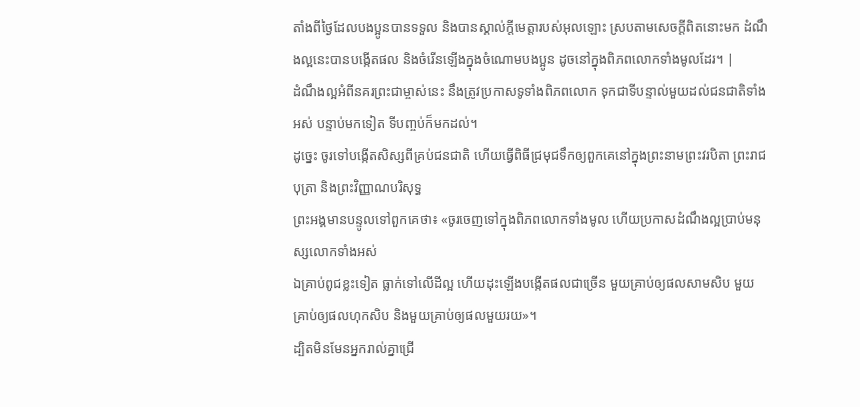តាំងពីថ្ងៃដែលបងប្អូនបានទទួល និងបានស្គាល់ក្តីមេត្តារបស់អុលឡោះ ស្របតាមសេចក្ដីពិតនោះមក ដំណឹងល្អនេះបានបង្កើតផល និងចំរើនឡើងក្នុងចំណោមបងប្អូន ដូចនៅក្នុងពិភពលោកទាំងមូលដែរ។ |
ដំណឹងល្អអំពីនគរព្រះជាម្ចាស់នេះ នឹងត្រូវប្រកាសទូទាំងពិភពលោក ទុកជាទីបន្ទាល់មួយដល់ជនជាតិទាំងអស់ បន្ទាប់មកទៀត ទីបញ្ចប់ក៏មកដល់។
ដូច្នេះ ចូរទៅបង្កើតសិស្សពីគ្រប់ជនជាតិ ហើយធ្វើពិធីជ្រមុជទឹកឲ្យពួកគេនៅក្នុងព្រះនាមព្រះវរបិតា ព្រះរាជបុត្រា និងព្រះវិញ្ញាណបរិសុទ្ធ
ព្រះអង្គមានបន្ទូលទៅពួកគេថា៖ «ចូរចេញទៅក្នុងពិភពលោកទាំងមូល ហើយប្រកាសដំណឹងល្អប្រាប់មនុស្សលោកទាំងអស់
ឯគ្រាប់ពូជខ្លះទៀត ធ្លាក់ទៅលើដីល្អ ហើយដុះឡើងបង្កើតផលជាច្រើន មួយគ្រាប់ឲ្យផលសាមសិប មួយគ្រាប់ឲ្យផលហុកសិប និងមួយគ្រាប់ឲ្យផលមួយរយ»។
ដ្បិតមិនមែនអ្នករាល់គ្នាជ្រើ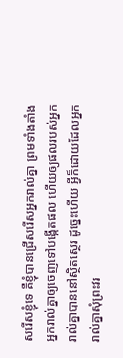សរើសខ្ញុំទេ គឺខ្ញុំបានជ្រើសរើសអ្នករាល់គ្នា ព្រមទាំងតាំងអ្នករាល់គ្នាឲ្យចេញទៅបង្កើតផល ហើយឲ្យផលរបស់អ្នករាល់គ្នាបាននៅស្ថិតស្ថេរ ដូច្នេះហើយ អ្វីក៏ដោយដែលអ្នករាល់គ្នាសុំព្រះវរ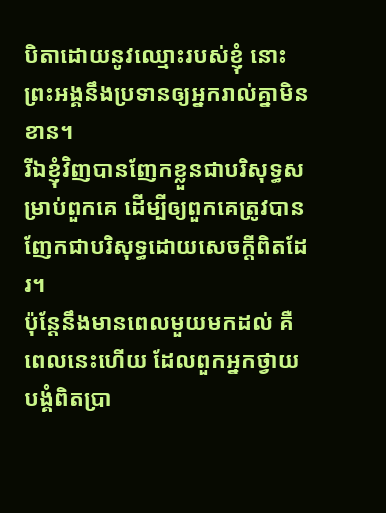បិតាដោយនូវឈ្មោះរបស់ខ្ញុំ នោះព្រះអង្គនឹងប្រទានឲ្យអ្នករាល់គ្នាមិនខាន។
រីឯខ្ញុំវិញបានញែកខ្លួនជាបរិសុទ្ធសម្រាប់ពួកគេ ដើម្បីឲ្យពួកគេត្រូវបានញែកជាបរិសុទ្ធដោយសេចក្ដីពិតដែរ។
ប៉ុន្ដែនឹងមានពេលមួយមកដល់ គឺពេលនេះហើយ ដែលពួកអ្នកថ្វាយបង្គំពិតប្រា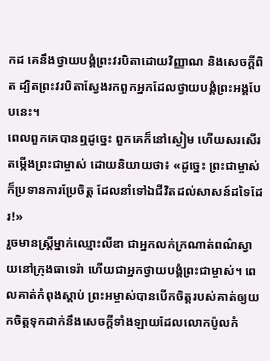កដ គេនឹងថ្វាយបង្គំព្រះវរបិតាដោយវិញ្ញាណ និងសេចក្តីពិត ដ្បិតព្រះវរបិតាស្វែងរកពួកអ្នកដែលថ្វាយបង្គំព្រះអង្គបែបនេះ។
ពេលពួកគេបានឮដូច្នេះ ពួកគេក៏នៅស្ងៀម ហើយសរសើរតម្កើងព្រះជាម្ចាស់ ដោយនិយាយថា៖ «ដូច្នេះ ព្រះជាម្ចាស់ក៏ប្រទានការប្រែចិត្ដ ដែលនាំទៅឯជីវិតដល់សាសន៍ដទៃដែរ!»
រួចមានស្ដ្រីម្នាក់ឈ្មោះលីឌា ជាអ្នកលក់ក្រណាត់ពណ៌ស្វាយនៅក្រុងធាទេរ៉ា ហើយជាអ្នកថ្វាយបង្គំព្រះជាម្ចាស់។ ពេលគាត់កំពុងស្ដាប់ ព្រះអម្ចាស់បានបើកចិត្ដរបស់គាត់ឲ្យយកចិត្ដទុកដាក់នឹងសេចក្ដីទាំងឡាយដែលលោកប៉ូលកំ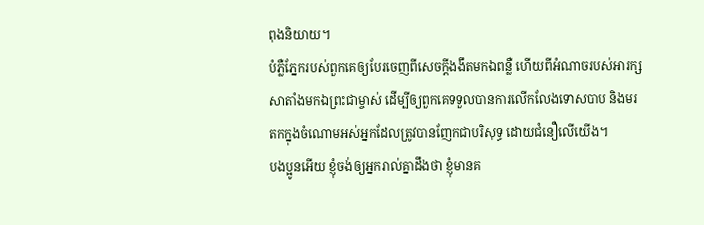ពុងនិយាយ។
បំភ្លឺភ្នែករបស់ពួកគេឲ្យបែរចេញពីសេចក្ដីងងឹតមកឯពន្លឺ ហើយពីអំណាចរបស់អារក្សសាតាំងមកឯព្រះជាម្ចាស់ ដើម្បីឲ្យពួកគេទទួលបានការលើកលែងទោសបាប និងមរតកក្នុងចំណោមអស់អ្នកដែលត្រូវបានញែកជាបរិសុទ្ធ ដោយជំនឿលើយើង។
បងប្អូនអើយ ខ្ញុំចង់ឲ្យអ្នករាល់គ្នាដឹងថា ខ្ញុំមានគ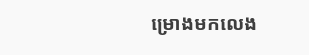ម្រោងមកលេង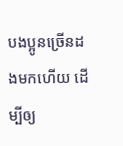បងប្អូនច្រើនដងមកហើយ ដើម្បីឲ្យ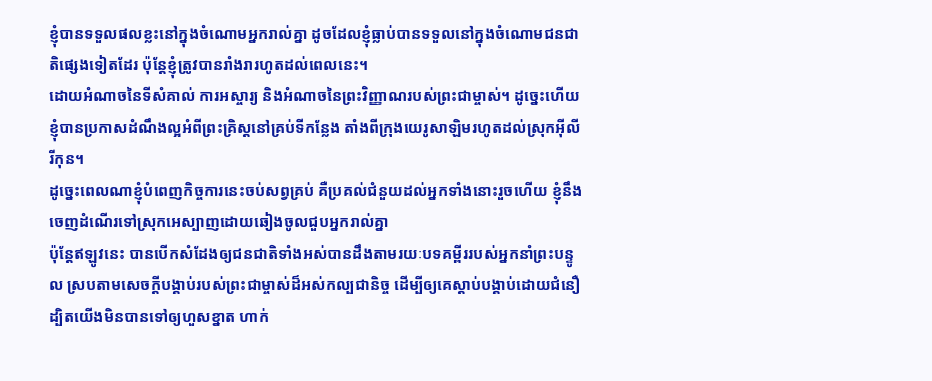ខ្ញុំបានទទួលផលខ្លះនៅក្នុងចំណោមអ្នករាល់គ្នា ដូចដែលខ្ញុំធ្លាប់បានទទួលនៅក្នុងចំណោមជនជាតិផ្សេងទៀតដែរ ប៉ុន្ដែខ្ញុំត្រូវបានរាំងរារហូតដល់ពេលនេះ។
ដោយអំណាចនៃទីសំគាល់ ការអស្ចារ្យ និងអំណាចនៃព្រះវិញ្ញាណរបស់ព្រះជាម្ចាស់។ ដូច្នេះហើយ ខ្ញុំបានប្រកាសដំណឹងល្អអំពីព្រះគ្រិស្ដនៅគ្រប់ទីកន្លែង តាំងពីក្រុងយេរូសាឡិមរហូតដល់ស្រុកអ៊ីលីរីកុន។
ដូច្នេះពេលណាខ្ញុំបំពេញកិច្ចការនេះចប់សព្វគ្រប់ គឺប្រគល់ជំនួយដល់អ្នកទាំងនោះរួចហើយ ខ្ញុំនឹងចេញដំណើរទៅស្រុកអេស្បាញដោយឆៀងចូលជួបអ្នករាល់គ្នា
ប៉ុន្ដែឥឡូវនេះ បានបើកសំដែងឲ្យជនជាតិទាំងអស់បានដឹងតាមរយៈបទគម្ពីររបស់អ្នកនាំព្រះបន្ទូល ស្របតាមសេចក្ដីបង្គាប់របស់ព្រះជាម្ចាស់ដ៏អស់កល្បជានិច្ច ដើម្បីឲ្យគេស្ដាប់បង្គាប់ដោយជំនឿ
ដ្បិតយើងមិនបានទៅឲ្យហួសខ្នាត ហាក់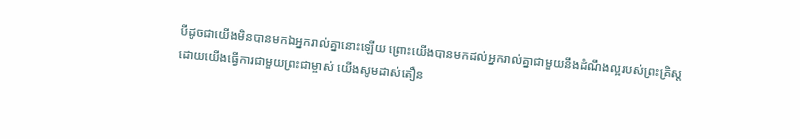បីដូចជាយើងមិនបានមកឯអ្នករាល់គ្នានោះឡើយ ព្រោះយើងបានមកដល់អ្នករាល់គ្នាជាមួយនឹងដំណឹងល្អរបស់ព្រះគ្រិស្ដ
ដោយយើងធ្វើការជាមួយព្រះជាម្ចាស់ យើងសូមដាស់តឿន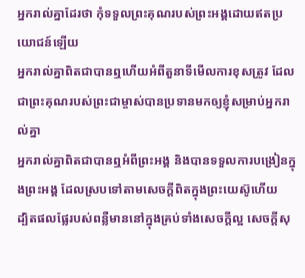អ្នករាល់គ្នាដែរថា កុំទទួលព្រះគុណរបស់ព្រះអង្គដោយឥតប្រយោជន៍ឡើយ
អ្នករាល់គ្នាពិតជាបានឮហើយអំពីតួនាទីមើលការខុសត្រូវ ដែលជាព្រះគុណរបស់ព្រះជាម្ចាស់បានប្រទានមកឲ្យខ្ញុំសម្រាប់អ្នករាល់គ្នា
អ្នករាល់គ្នាពិតជាបានឮអំពីព្រះអង្គ និងបានទទួលការបង្រៀនក្នុងព្រះអង្គ ដែលស្របទៅតាមសេចក្ដីពិតក្នុងព្រះយេស៊ូហើយ
ដ្បិតផលផ្លែរបស់ពន្លឺមាននៅក្នុងគ្រប់ទាំងសេចក្ដីល្អ សេចក្ដីសុ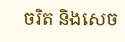ចរិត និងសេច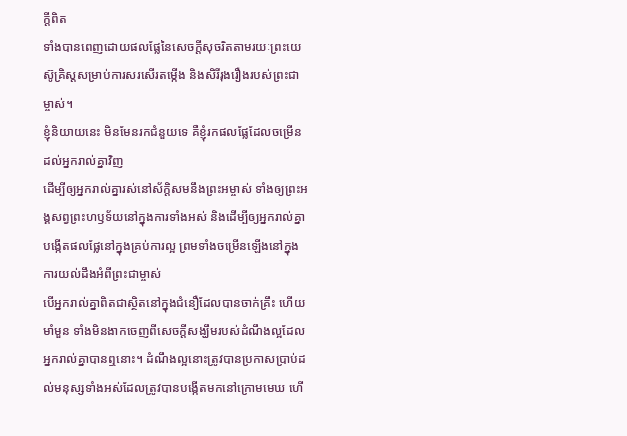ក្ដីពិត
ទាំងបានពេញដោយផលផ្លែនៃសេចក្ដីសុចរិតតាមរយៈព្រះយេស៊ូគ្រិស្ដសម្រាប់ការសរសើរតម្កើង និងសិរីរុងរឿងរបស់ព្រះជាម្ចាស់។
ខ្ញុំនិយាយនេះ មិនមែនរកជំនួយទេ គឺខ្ញុំរកផលផ្លែដែលចម្រើនដល់អ្នករាល់គ្នាវិញ
ដើម្បីឲ្យអ្នករាល់គ្នារស់នៅស័ក្ដិសមនឹងព្រះអម្ចាស់ ទាំងឲ្យព្រះអង្គសព្វព្រះហឫទ័យនៅក្នុងការទាំងអស់ និងដើម្បីឲ្យអ្នករាល់គ្នាបង្កើតផលផ្លែនៅក្នុងគ្រប់ការល្អ ព្រមទាំងចម្រើនឡើងនៅក្នុងការយល់ដឹងអំពីព្រះជាម្ចាស់
បើអ្នករាល់គ្នាពិតជាស្ថិតនៅក្នុងជំនឿដែលបានចាក់គ្រឹះ ហើយមាំមួន ទាំងមិនងាកចេញពីសេចក្ដីសង្ឃឹមរបស់ដំណឹងល្អដែលអ្នករាល់គ្នាបានឮនោះ។ ដំណឹងល្អនោះត្រូវបានប្រកាសប្រាប់ដល់មនុស្សទាំងអស់ដែលត្រូវបានបង្កើតមកនៅក្រោមមេឃ ហើ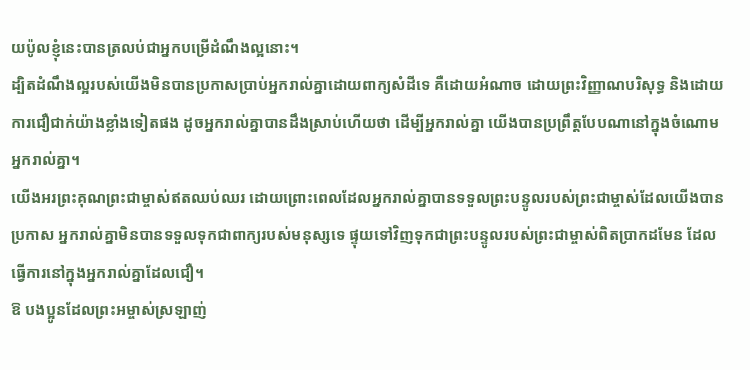យប៉ូលខ្ញុំនេះបានត្រលប់ជាអ្នកបម្រើដំណឹងល្អនោះ។
ដ្បិតដំណឹងល្អរបស់យើងមិនបានប្រកាសប្រាប់អ្នករាល់គ្នាដោយពាក្យសំដីទេ គឺដោយអំណាច ដោយព្រះវិញ្ញាណបរិសុទ្ធ និងដោយការជឿជាក់យ៉ាងខ្លាំងទៀតផង ដូចអ្នករាល់គ្នាបានដឹងស្រាប់ហើយថា ដើម្បីអ្នករាល់គ្នា យើងបានប្រព្រឹត្តបែបណានៅក្នុងចំណោមអ្នករាល់គ្នា។
យើងអរព្រះគុណព្រះជាម្ចាស់ឥតឈប់ឈរ ដោយព្រោះពេលដែលអ្នករាល់គ្នាបានទទួលព្រះបន្ទូលរបស់ព្រះជាម្ចាស់ដែលយើងបានប្រកាស អ្នករាល់គ្នាមិនបានទទួលទុកជាពាក្យរបស់មនុស្សទេ ផ្ទុយទៅវិញទុកជាព្រះបន្ទូលរបស់ព្រះជាម្ចាស់ពិតប្រាកដមែន ដែលធ្វើការនៅក្នុងអ្នករាល់គ្នាដែលជឿ។
ឱ បងប្អូនដែលព្រះអម្ចាស់ស្រឡាញ់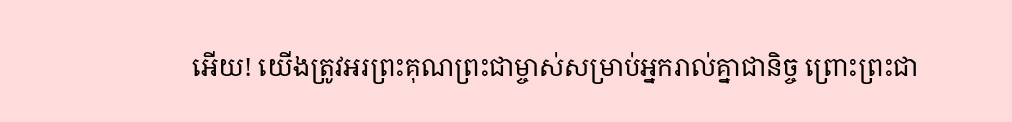អើយ! យើងត្រូវអរព្រះគុណព្រះជាម្ចាស់សម្រាប់អ្នករាល់គ្នាជានិច្ច ព្រោះព្រះជា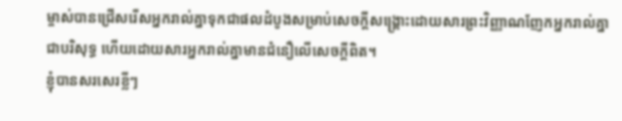ម្ចាស់បានជ្រើសរើសអ្នករាល់គ្នាទុកជាផលដំបូងសម្រាប់សេចក្ដីសង្គ្រោះដោយសារព្រះវិញ្ញាណញែកអ្នករាល់គ្នាជាបរិសុទ្ធ ហើយដោយសារអ្នករាល់គ្នាមានជំនឿលើសេចក្ដីពិត។
ខ្ញុំបានសរសេរខ្លីៗ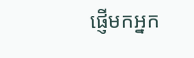ផ្ញើមកអ្នក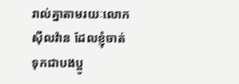រាល់គ្នាតាមរយៈលោកស៊ីលវ៉ាន ដែលខ្ញុំចាត់ទុកជាបងប្អូ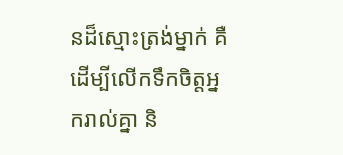នដ៏ស្មោះត្រង់ម្នាក់ គឺដើម្បីលើកទឹកចិត្ដអ្នករាល់គ្នា និ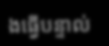ងធ្វើបន្ទាល់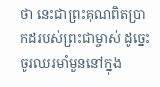ថា នេះជាព្រះគុណពិតប្រាកដរបស់ព្រះជាម្ចាស់ ដូច្នេះចូរឈរមាំមួននៅក្នុង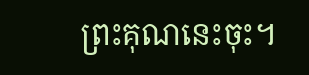ព្រះគុណនេះចុះ។